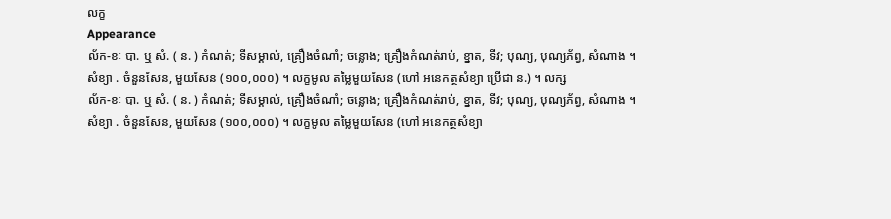លក្ខ
Appearance
ល័ក-ខៈ បា. ឬ សំ. ( ន. ) កំណត់; ទីសម្គាល់, គ្រឿងចំណាំ; ចន្លោង; គ្រឿងកំណត់រាប់, ខ្នាត, ទីវ; បុណ្យ, បុណ្យភ័ព្វ, សំណាង ។ សំខ្យា . ចំនួនសែន, មួយសែន (១០០,០០០) ។ លក្ខមូល តម្លៃមួយសែន (ហៅ អនេកត្ថសំខ្យា ប្រើជា ន.) ។ លក្ស
ល័ក-ខៈ បា. ឬ សំ. ( ន. ) កំណត់; ទីសម្គាល់, គ្រឿងចំណាំ; ចន្លោង; គ្រឿងកំណត់រាប់, ខ្នាត, ទីវ; បុណ្យ, បុណ្យភ័ព្វ, សំណាង ។ សំខ្យា . ចំនួនសែន, មួយសែន (១០០,០០០) ។ លក្ខមូល តម្លៃមួយសែន (ហៅ អនេកត្ថសំខ្យា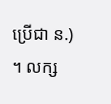ប្រើជា ន.) ។ លក្ស